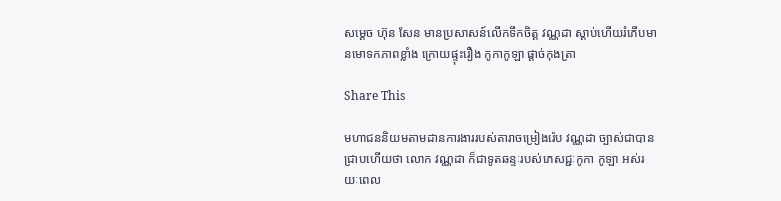សម្តេច ហ៊ុន សែន មានប្រសាសន៍លើកទឹកចិត្ត វណ្ណដា ស្ដាប់ហើយរំភើបមានមោទកភាពខ្លាំង ក្រោយផ្ទុះរឿង កូកាកូឡា ផ្ដាច់កុងត្រា

Share This

មហាជននិយមតាមដានការងាររបស់តារាចម្រៀងរ៉េប វណ្ណដា ច្បាស់ជាបានជ្រាបហើយថា លោក វណ្ណដា ក៏ជាទូតឆន្ទៈរបស់ភេសជ្ជៈកូកា កូឡា អស់រយៈពេល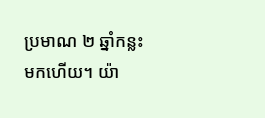ប្រមាណ ២ ឆ្នាំកន្លះ មកហើយ។ យ៉ា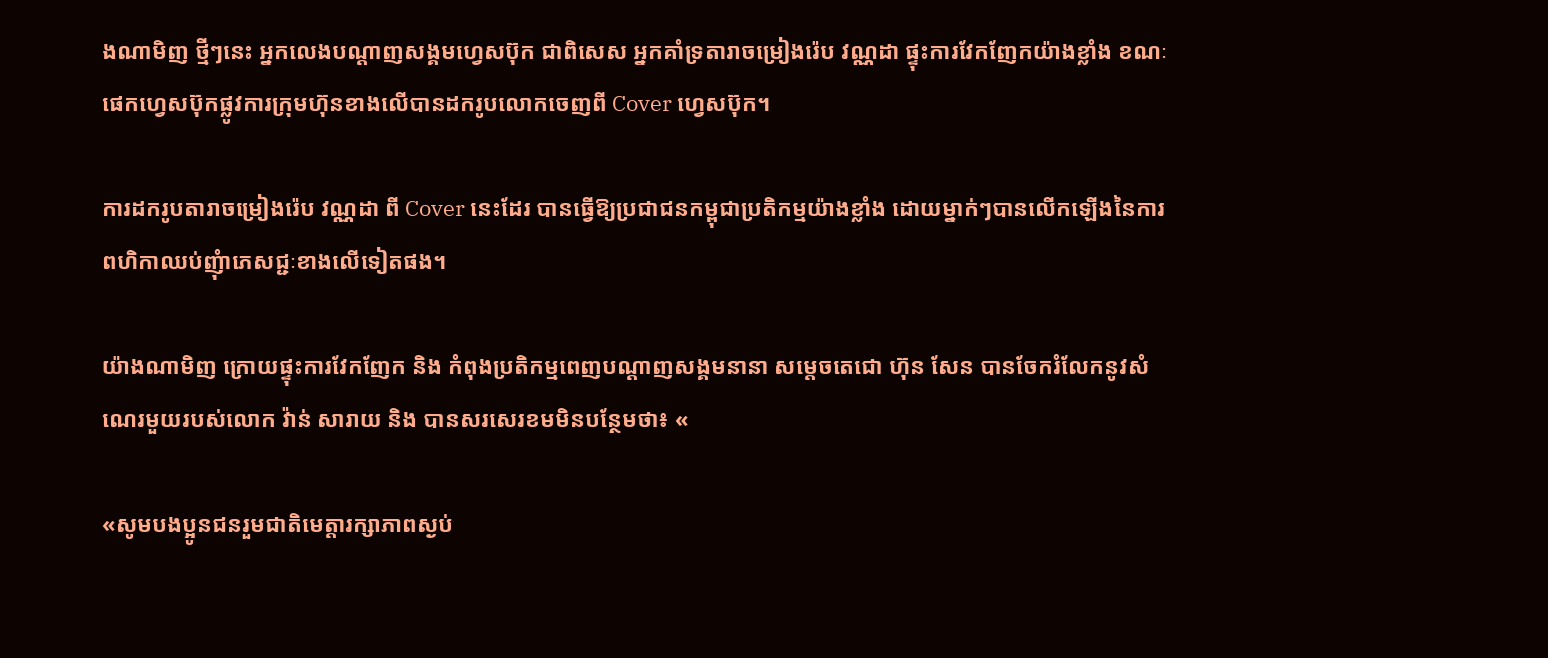ងណាមិញ ថ្មីៗនេះ អ្នកលេងបណ្តាញសង្គមហ្វេសប៊ុក ជាពិសេស អ្នកគាំទ្រតារាចម្រៀងរ៉េប វណ្ណដា ផ្ទុះការវែកញែកយ៉ាងខ្លាំង ខណៈផេកហ្វេសប៊ុកផ្លូវការក្រុមហ៊ុនខាងលើបានដករូបលោកចេញពី Cover ហ្វេសប៊ុក។

ការដករូបតារាចម្រៀងរ៉េប វណ្ណដា ពី Cover នេះដែរ បានធ្វើឱ្យប្រជាជនកម្ពុជាប្រតិកម្មយ៉ាងខ្លាំង ដោយម្នាក់ៗបានលើកឡើងនៃការពហិកាឈប់ញុំាភេសជ្ជៈខាងលើទៀតផង។

យ៉ាងណាមិញ ក្រោយផ្ទុះការវែកញែក និង កំពុងប្រតិកម្មពេញបណ្តាញសង្គមនានា សម្តេចតេជោ ហ៊ុន សែន បានចែករំលែកនូវសំណេរមួយរបស់លោក វ៉ាន់ សារាយ និង បានសរសេរខមមិនបន្ថែមថា៖ «

«សូមបងប្អូនជនរួមជាតិមេត្តារក្សាភាពស្ងប់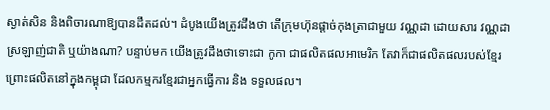ស្ងាត់សិន និងពិចារណាឱ្យបានដឹតដល់។ ដំបូងយើងត្រូវដឹងថា តើក្រុមហ៊ុនផ្តាច់កុងត្រាជាមួយ វណ្ណដា ដោយសារ វណ្ណដា ស្រឡាញ់ជាតិ ឬយ៉ាងណា? បន្ទាប់មក យើងត្រូវដឹងថាទោះជា កូកា ជាផលិតផលអាមេរិក តែវាក៏ជាផលិតផលរបស់ខ្មែរ ព្រោះផលិតនៅក្នុងកម្ពុជា ដែលកម្មករខ្មែរជាអ្នកធ្វើការ និង ទទួលផល។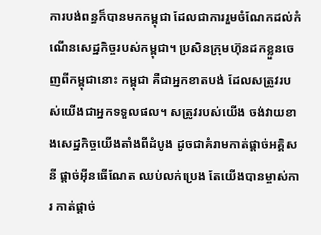ការបង់ពន្ធក៏បានមកកម្ពុជា ដែលជាការរួមចំណែកដល់កំណើនសេដ្ឋកិច្ចរបស់កម្ពុជា។ ប្រសិនក្រុមហ៊ុនដកខ្លួនចេញពីកម្ពុជានោះ កម្ពុជា គឺជាអ្នកខាតបង់ ដែលសត្រូវរបស់យើងជាអ្នកទទួលផល។ សត្រូវរបស់យើង ចង់វាយខាងសេដ្ឋកិច្ចយើងតាំងពីដំបូង ដូចជាគំរាមកាត់ផ្តាច់អគ្គិសនី ផ្តាច់អុីនធើណែត ឈប់លក់ប្រេង តែយើងបានម្ចាស់ការ កាត់ផ្តាច់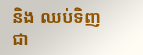និង ឈប់ទិញជា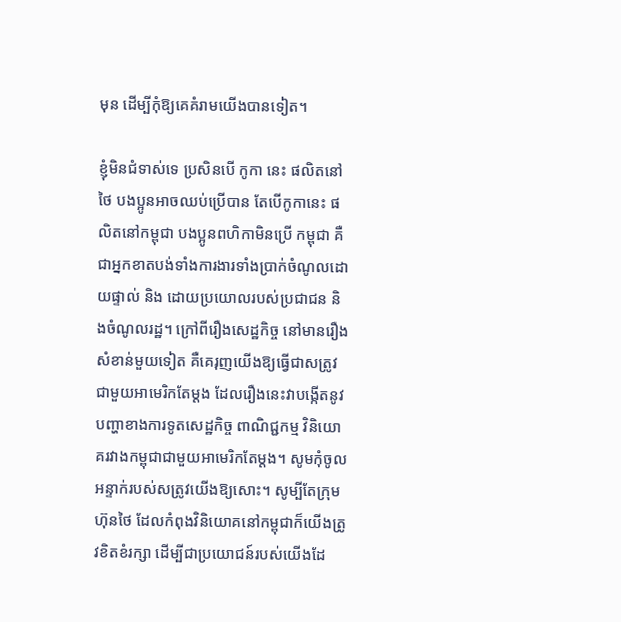មុន ដើម្បីកុំឱ្យគេគំរាមយើងបានទៀត។

ខ្ញុំមិនជំទាស់ទេ ប្រសិនបើ កូកា នេះ ផលិតនៅថៃ បងប្អូនអាចឈប់ប្រើបាន តែបើកូកានេះ ផលិតនៅកម្ពុជា បងប្អូនពហិកាមិនប្រើ កម្ពុជា គឺជាអ្នកខាតបង់ទាំងការងារទាំងប្រាក់ចំណូលដោយផ្ទាល់ និង ដោយប្រយោលរបស់ប្រជាជន និងចំណូលរដ្ឋ។ ក្រៅពីរឿងសេដ្ឋកិច្ច នៅមានរឿងសំខាន់មួយទៀត គឺគេរុញយើងឱ្យធ្វើជាសត្រូវជាមួយអាមេរិកតែម្តង ដែលរឿងនេះវាបង្កើតនូវបញ្ហាខាងការទូតសេដ្ឋកិច្ច ពាណិជ្ជកម្ម វិនិយោគរវាងកម្ពុជាជាមួយអាមេរិកតែម្តង។ សូមកុំចូលអន្ទាក់របស់សត្រូវយើងឱ្យសោះ។ សូម្បីតែក្រុមហ៊ុនថៃ ដែលកំពុងវិនិយោគនៅកម្ពុជាក៏យើងត្រូវខិតខំរក្សា ដើម្បីជាប្រយោជន៍របស់យើងដែ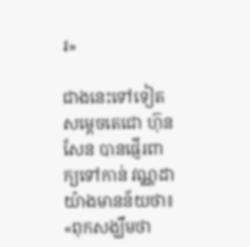រ»

ជាងនេះទៅទៀត សម្តេចតេជោ ហ៊ុន សែន បានផ្ញើរពាក្យទៅកាន់ វណ្ណដា យ៉ាងមានន័យថា៖ «ពុកសង្ឃឹមថា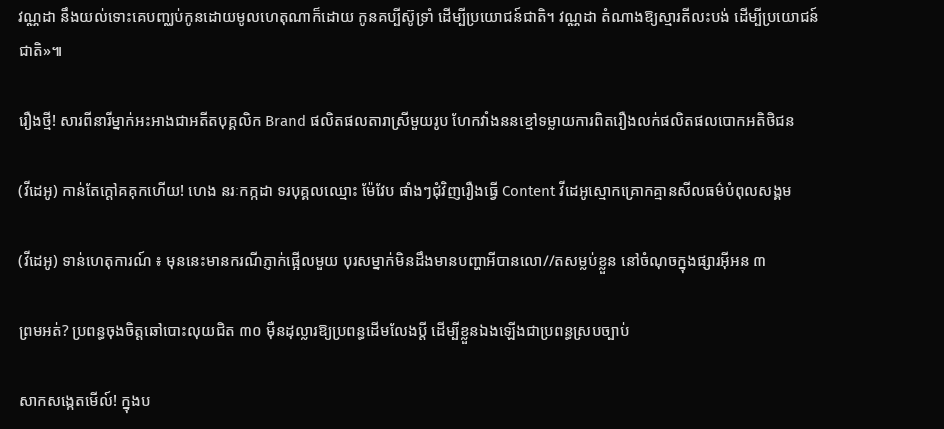វណ្ណដា នឹងយល់ទោះគេបញ្ឈប់កូនដោយមូលហេតុណាក៏ដោយ កូនគប្បីស៊ូទ្រាំ ដើម្បីប្រយោជន៍ជាតិ។ វណ្ណដា តំណាងឱ្យស្មារតីលះបង់ ដើម្បីប្រយោជន៍ជាតិ»៕

រឿងថ្មី! សារពីនារីម្នាក់អះអាងជាអតីតបុគ្គលិក Brand ផលិតផលតារាស្រីមួយរូប ហែកវាំងននខ្មៅទម្លាយការពិតរឿងលក់ផលិតផលបោកអតិថិជន

(វីដេអូ) កាន់តែក្ដៅគគុកហើយ! ហេង នរៈកក្កដា ទរបុគ្គលឈ្មោះ ម៉ែវែប ផាំងៗជុំវិញរឿងធ្វើ Content វីដេអូស្មោកគ្រោកគ្មានសីលធម៌បំពុលសង្គម

(វីដេអូ) ទាន់ហេតុការណ៍ ៖ មុននេះមានករណីភ្ញាក់ផ្អើលមួយ បុរសម្នាក់មិនដឹងមានបញ្ហាអីបានលោ//តសម្លប់ខ្លួន នៅចំណុចក្នុងផ្សារអ៊ីអន ៣

ព្រមអត់? ប្រពន្ធចុងចិត្តឆៅបោះលុយជិត ៣០ ម៉ឺនដុល្លារឱ្យប្រពន្ធដើមលែងប្តី ដើម្បីខ្លួនឯងឡើងជាប្រពន្ធស្របច្បាប់

សាកសង្កេតមើល៍! ក្នុងប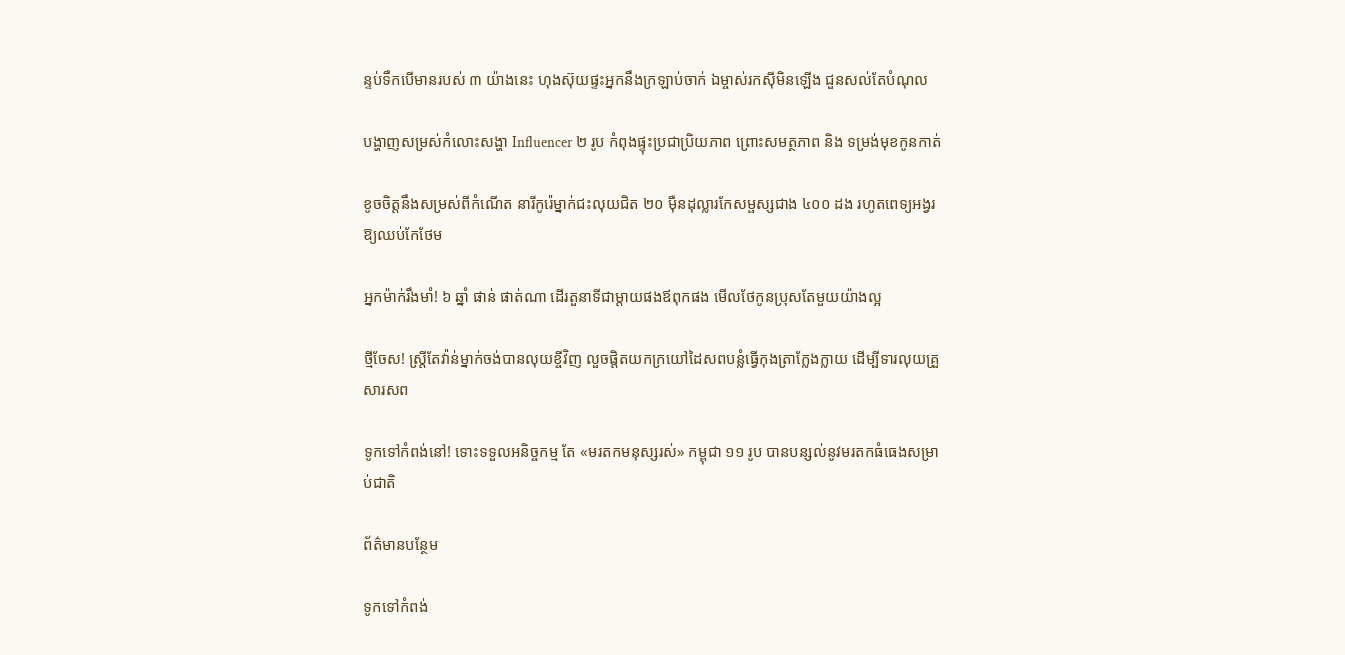ន្ទប់ទឹកបើមានរបស់ ៣ យ៉ាងនេះ ហុងស៊ុយផ្ទះអ្នកនឹងក្រឡាប់ចាក់ ឯម្ចាស់រកស៊ីមិនឡើង ជួនសល់តែបំណុល

បង្ហាញសម្រស់កំលោះសង្ហា Influencer ២ រូប កំពុងផ្ទុះប្រជាប្រិយភាព ព្រោះសមត្ថភាព និង ទម្រង់មុខកូនកាត់

ខូចចិត្តនឹងសម្រស់ពីកំណើត នារីកូរ៉េម្នាក់ជះលុយជិត ២០ ម៉ឺនដុល្លារកែសម្ផស្សជាង ៤០០ ដង រហូតពេទ្យអង្វរឱ្យឈប់កែថែម

អ្នកម៉ាក់រឹងមាំ! ៦ ឆ្នាំ ផាន់ ផាត់ណា ដើរតួនាទីជាម្តាយផងឪពុកផង មើលថែកូនប្រុសតែមួយយ៉ាងល្អ

ថ្មីចែស! ស្ត្រីតែវ៉ាន់ម្នាក់ចង់បានលុយខ្ចីវិញ លួចផ្តិតយកក្រយៅដៃសពបន្លំធ្វើកុងត្រាក្លែងក្លាយ ដើម្បីទារលុយគ្រួសារសព

ទូកទៅកំពង់នៅ! ទោះទទួលអនិច្ចកម្ម តែ «មរតកមនុស្សរស់» កម្ពុជា ១១ រូប បានបន្សល់នូវមរតកធំធេងសម្រាប់ជាតិ

ព័ត៌មានបន្ថែម

ទូកទៅកំពង់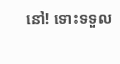នៅ! ទោះទទួល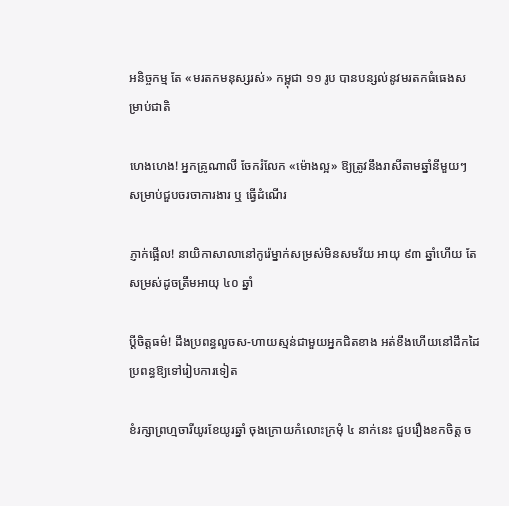អនិច្ចកម្ម តែ «មរតកមនុស្សរស់» កម្ពុជា ១១ រូប បានបន្សល់នូវមរតកធំធេងសម្រាប់ជាតិ

ហេងហេង! អ្នកគ្រូណាលី ចែករំលែក «ម៉ោងល្អ» ឱ្យត្រូវនឹងរាសីតាមឆ្នាំនីមួយៗ សម្រាប់ជួបចរចាការងារ ឬ ធ្វើដំណើរ

ភ្ញាក់ផ្អើល! នាយិកាសាលានៅកូរ៉េម្នាក់សម្រស់មិនសមវ័យ អាយុ ៩៣ ឆ្នាំហើយ តែសម្រស់ដូចត្រឹមអាយុ ៤០ ឆ្នាំ

ប្ដីចិត្តធម៌! ដឹងប្រពន្ធលួចស-ហាយស្មន់ជាមួយអ្នកជិតខាង អត់ខឹងហើយនៅដឹកដៃប្រពន្ធឱ្យទៅរៀបការទៀត

ខំរក្សាព្រហ្មចារីយូរខែយូរឆ្នាំ ចុងក្រោយកំលោះក្រមុំ ៤ នាក់នេះ ជួបរឿងខកចិត្ត ច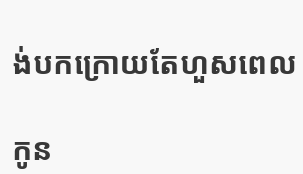ង់បកក្រោយតែហួសពេល

កូន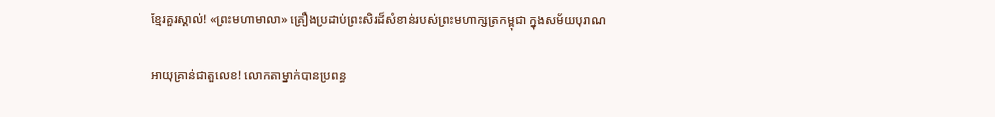ខ្មែរគួរស្គាល់! «ព្រះមហាមាលា» គ្រឿងប្រដាប់ព្រះសិរដ៏សំខាន់របស់ព្រះមហាក្សត្រកម្ពុជា ក្នុងសម័យបុរាណ

អាយុគ្រាន់ជាតួលេខ! លោកតាម្នាក់បានប្រពន្ធ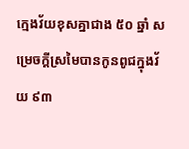ក្មេងវ័យខុសគ្នាជាង ៥០ ឆ្នាំ សម្រេចក្ដីស្រមៃបានកូនពូជក្នុងវ័យ ៩៣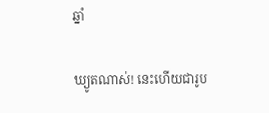ឆ្នាំ

ឃ្យូតណាស់! នេះហើយជារូប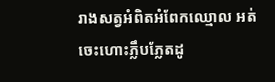រាងសត្វអំពិតអំពែកឈ្មោល អត់ចេះហោះភ្លឹបភ្លែតដូ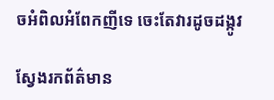ចអំពិលអំពែកញីទេ ចេះតែវារដូចដង្កូវ

ស្វែងរកព័ត៌មាន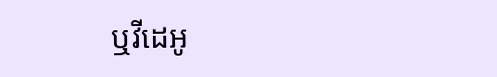ឬវីដេអូ